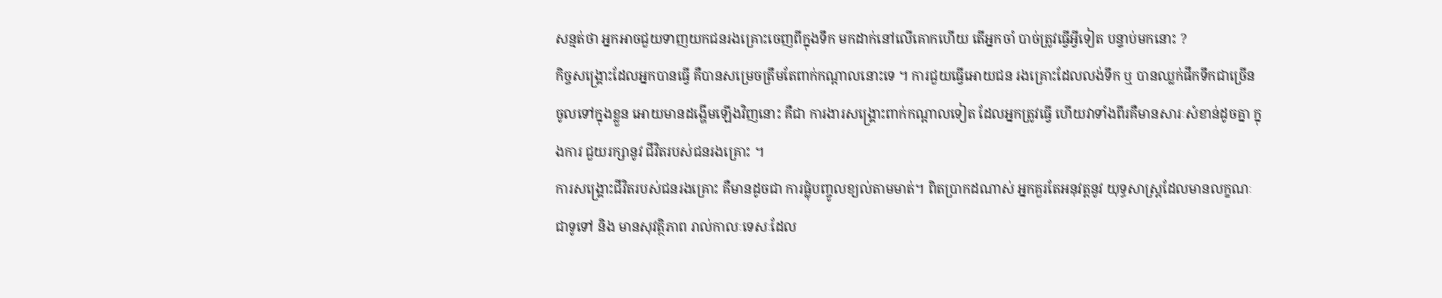សន្មត់ថា អ្នកអាចជួយទាញយកជនរងគ្រោះចេញពីក្នុងទឹក មកដាក់នៅលើគោកហើយ តើអ្នកចាំ បាច់ត្រូវធ្វើអ្វីទៀត បន្ទាប់មកនោះ ?
កិច្ចសង្គ្រោះដែលអ្នកបានធ្វើ គឺបានសម្រេចត្រឹមតែពាក់កណ្តាលនោះទេ ។ ការជួយធ្វើអោយជន រងគ្រោះដែលលង់ទឹក ឬ បានឈ្លក់ផឹកទឹកជាច្រើនចូលទៅក្នុងខ្លួន អោយមានដង្ហើមឡើងវិញនោះ គឺជា ការងារសង្គ្រោះពាក់កណ្តាលទៀត ដែលអ្នកត្រូវធ្វើ ហើយវាទាំងពីរគឺមានសារៈសំខាន់ដូចគ្នា ក្នុងការ ជួយរក្សានូវ ជីវិតរបស់ជនរងគ្រោះ ។
ការសង្គ្រោះជីវិតរបស់ជនរងគ្រោះ គឺមានដូចជា ការផ្លុំបញ្ចូលខ្យល់តាមមាត់។ ពិតប្រាកដណាស់ អ្នកគួរតែអនុវត្តនូវ យុទ្ធសាស្ត្រដែលមានលក្ខណៈជាទូទៅ និង មានសុវត្ថិភាព រាល់កាលៈទេសៈដែល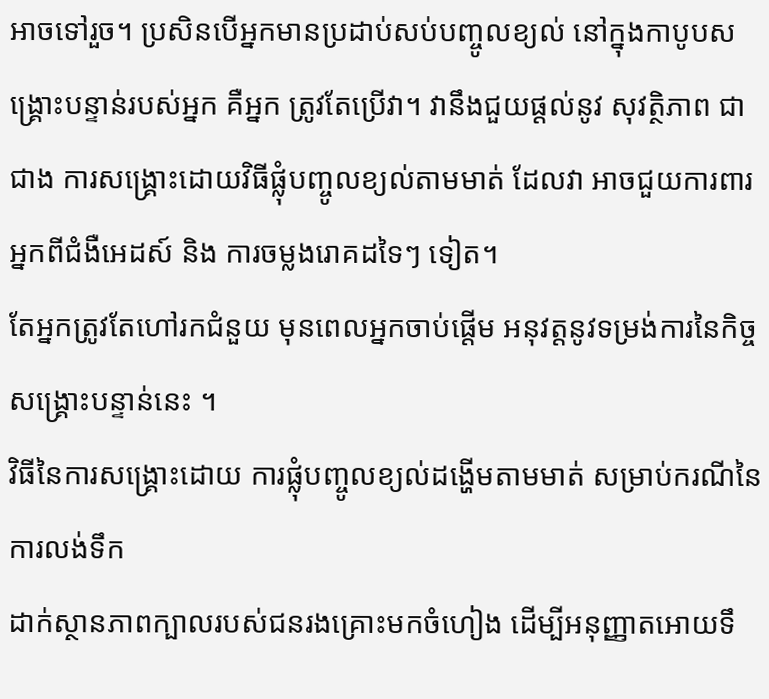អាចទៅរួច។ ប្រសិនបើអ្នកមានប្រដាប់សប់បញ្ចូលខ្យល់ នៅក្នុងកាបូបសង្គ្រោះបន្ទាន់របស់អ្នក គឺអ្នក ត្រូវតែប្រើវា។ វានឹងជួយផ្តល់នូវ សុវត្ថិភាព ជាជាង ការសង្គ្រោះដោយវិធីផ្លុំបញ្ចូលខ្យល់តាមមាត់ ដែលវា អាចជួយការពារអ្នកពីជំងឺអេដស៍ និង ការចម្លងរោគដទៃៗ ទៀត។
តែអ្នកត្រូវតែហៅរកជំនួយ មុនពេលអ្នកចាប់ផ្តើម អនុវត្តនូវទម្រង់ការនៃកិច្ចសង្គ្រោះបន្ទាន់នេះ ។
វិធីនៃការសង្គ្រោះដោយ ការផ្លុំបញ្ចូលខ្យល់ដង្ហើមតាមមាត់ សម្រាប់ករណីនៃការលង់ទឹក
ដាក់ស្ថានភាពក្បាលរបស់ជនរងគ្រោះមកចំហៀង ដើម្បីអនុញ្ញាតអោយទឹ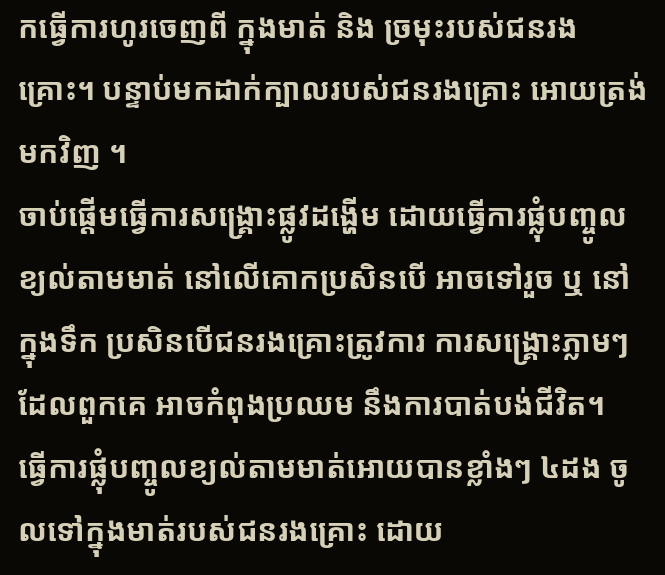កធ្វើការហូរចេញពី ក្នុងមាត់ និង ច្រមុះរបស់ជនរងគ្រោះ។ បន្ទាប់មកដាក់ក្បាលរបស់ជនរងគ្រោះ អោយត្រង់មកវិញ ។
ចាប់ផ្តើមធ្វើការសង្គ្រោះផ្លូវដង្ហើម ដោយធ្វើការផ្លុំបញ្ចូលខ្យល់តាមមាត់ នៅលើគោកប្រសិនបើ អាចទៅរួច ឬ នៅក្នុងទឹក ប្រសិនបើជនរងគ្រោះត្រូវការ ការសង្គ្រោះភ្លាមៗ ដែលពួកគេ អាចកំពុងប្រឈម នឹងការបាត់បង់ជីវិត។
ធ្វើការផ្លុំបញ្ចូលខ្យល់តាមមាត់អោយបានខ្លាំងៗ ៤ដង ចូលទៅក្នុងមាត់របស់ជនរងគ្រោះ ដោយ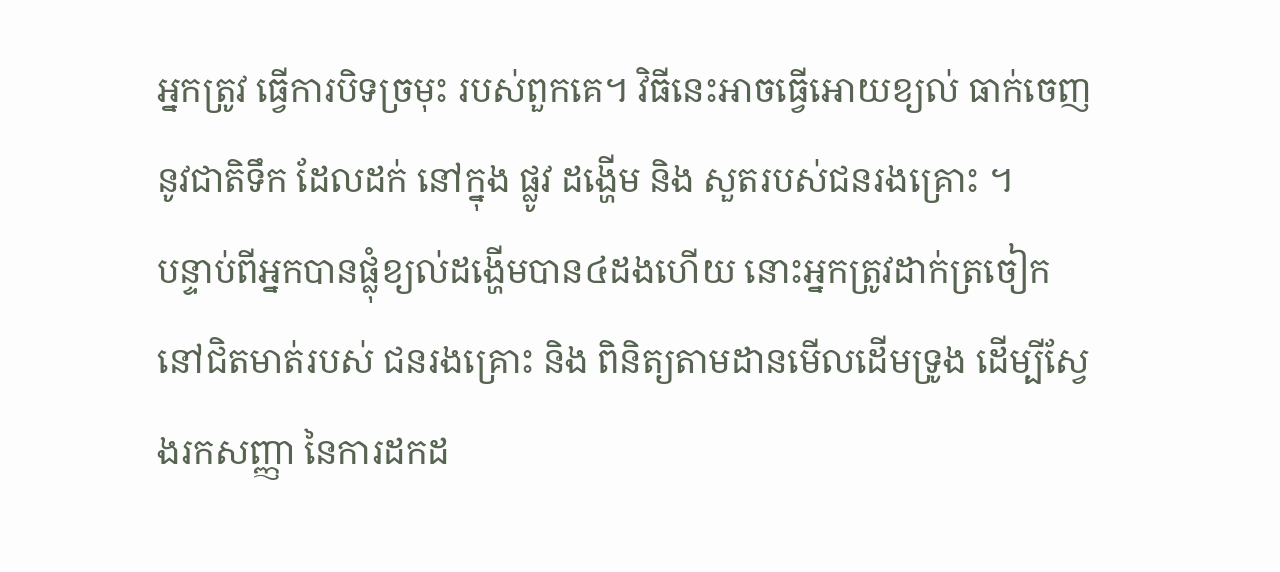អ្នកត្រូវ ធ្វើការបិទច្រមុះ របស់ពួកគេ។ វិធីនេះអាចធ្វើអោយខ្យល់ ធាក់ចេញនូវជាតិទឹក ដែលដក់ នៅក្នុង ផ្លូវ ដង្ហើម និង សួតរបស់ជនរងគ្រោះ ។
បន្ទាប់ពីអ្នកបានផ្លុំខ្យល់ដង្ហើមបាន៤ដងហើយ នោះអ្នកត្រូវដាក់ត្រចៀក នៅជិតមាត់របស់ ជនរងគ្រោះ និង ពិនិត្យតាមដានមើលដើមទ្រូង ដើម្បីស្វែងរកសញ្ញា នៃការដកដ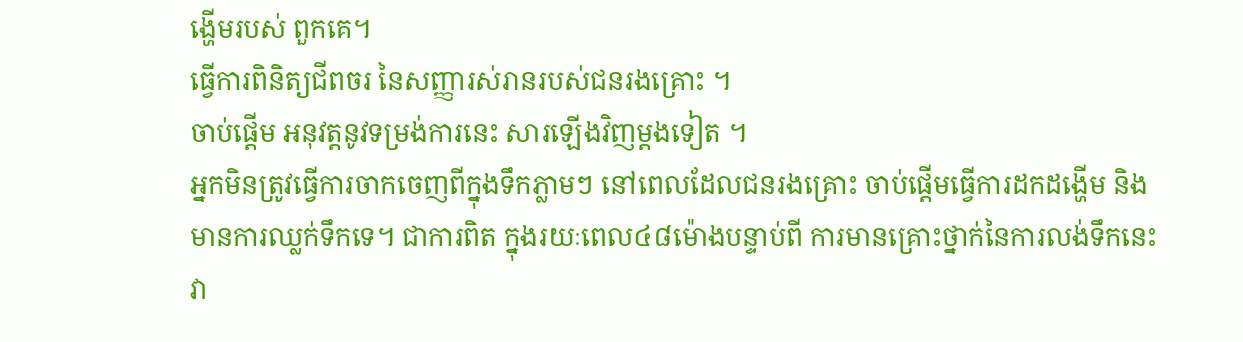ង្ហើមរបស់ ពួកគេ។
ធ្វើការពិនិត្យជីពចរ នៃសញ្ញារស់រានរបស់ជនរងគ្រោះ ។
ចាប់ផ្តើម អនុវត្តនូវទម្រង់ការនេះ សារឡើងវិញម្តងទៀត ។
អ្នកមិនត្រូវធ្វើការចាកចេញពីក្នុងទឹកភ្លាមៗ នៅពេលដែលជនរងគ្រោះ ចាប់ផ្តើមធ្វើការដកដង្ហើម និង មានការឈ្លក់ទឹកទេ។ ជាការពិត ក្នុងរយៈពេល៤៨ម៉ោងបន្ទាប់ពី ការមានគ្រោះថ្នាក់នៃការលង់ទឹកនេះ វា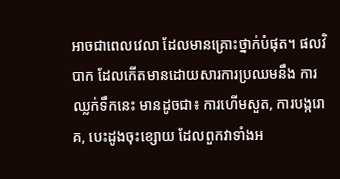អាចជាពេលវេលា ដែលមានគ្រោះថ្នាក់បំផុត។ ផលវិបាក ដែលកើតមានដោយសារការប្រឈមនឹង ការឈ្លក់ទឹកនេះ មានដូចជា៖ ការហើមសួត, ការបង្ករោគ, បេះដូងចុះខ្សោយ ដែលពួកវាទាំងអ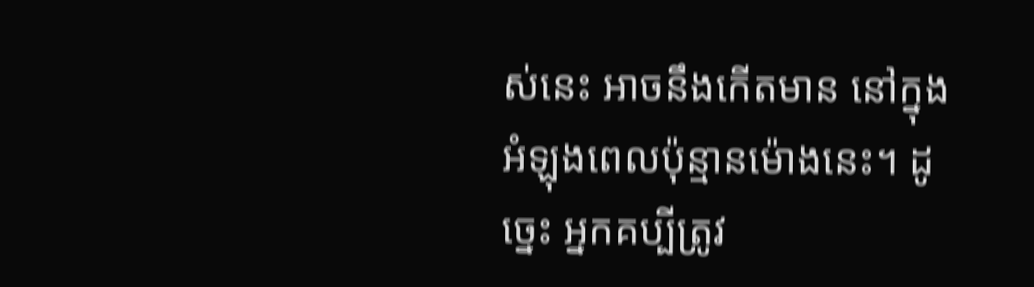ស់នេះ អាចនឹងកើតមាន នៅក្នុងអំឡុងពេលប៉ុន្មានម៉ោងនេះ។ ដូច្នេះ អ្នកគប្បីត្រូវ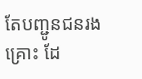តែបញ្ជូនជនរងគ្រោះ ដែ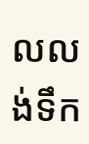លលង់ទឹក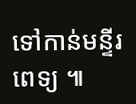ទៅកាន់មន្ទីរពេទ្យ ៕